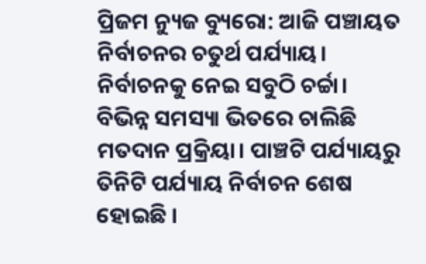ପ୍ରିଜମ ନ୍ୟୁଜ ବ୍ୟୁରୋ: ଆଜି ପଞ୍ଚାୟତ ନିର୍ବାଚନର ଚତୁର୍ଥ ପର୍ଯ୍ୟାୟ। ନିର୍ବାଚନକୁ ନେଇ ସବୁଠି ଚର୍ଚ୍ଚା। ବିଭିନ୍ନ ସମସ୍ୟା ଭିତରେ ଚାଲିଛି ମତଦାନ ପ୍ରକ୍ରିୟା। ପାଞ୍ଚଟି ପର୍ଯ୍ୟାୟରୁ ତିନିଟି ପର୍ଯ୍ୟାୟ ନିର୍ବାଚନ ଶେଷ ହୋଇଛି ।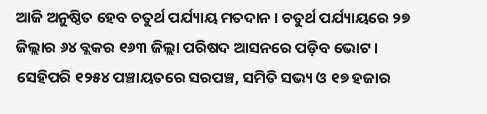ଆଜି ଅନୁଷ୍ଠିତ ହେବ ଚତୁର୍ଥ ପର୍ଯ୍ୟାୟ ମତଦାନ । ଚତୁର୍ଥ ପର୍ଯ୍ୟାୟରେ ୨୭ ଜିଲ୍ଲାର ୬୪ ବ୍ଲକର ୧୬୩ ଜିଲ୍ଲା ପରିଷଦ ଆସନରେ ପଡ଼ିବ ଭୋଟ । ସେହିପରି ୧୨୫୪ ପଞ୍ଚାୟତରେ ସରପଞ୍ଚ, ସମିତି ସଭ୍ୟ ଓ ୧୭ ହଜାର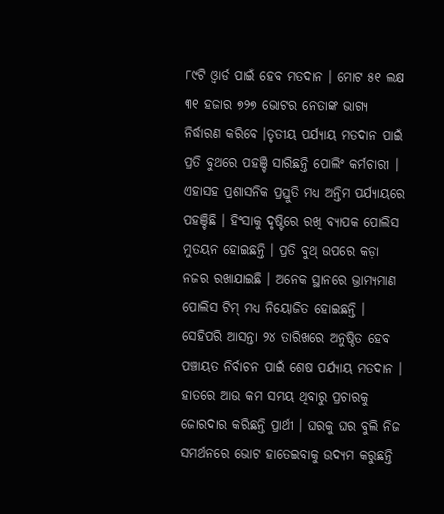୮୯ଟି ଓ୍ବାର୍ଡ ପାଇଁ ହେବ ମତଦାନ । ମୋଟ ୫୧ ଲକ୍ଷ ୩୧ ହଜାର ୭୨୭ ଭୋଟର ନେତାଙ୍କ ଭାଗ୍ୟ ନିର୍ଦ୍ଧାରଣ କରିବେ ।ତୃତୀୟ ପର୍ଯ୍ୟାୟ ମତଦାନ ପାଇଁ ପ୍ରତି ବୁଥରେ ପହଞ୍ଚି ସାରିଛନ୍ତି ପୋଲିଂ କର୍ମଚାରୀ । ଏହାସହ ପ୍ରଶାସନିକ ପ୍ରସ୍ତୁତି ମଧ୍ୟ ଅନ୍ତିମ ପର୍ଯ୍ୟାୟରେ ପହଞ୍ଚିଛି । ହିଂସାକୁ ଦୃଷ୍ଟିରେ ରଖି ବ୍ୟାପକ ପୋଲିସ ମୁତୟନ ହୋଇଛନ୍ତି । ପ୍ରତି ବୁଥ୍ ଉପରେ କଡ଼ା ନଜର ରଖାଯାଇଛି । ଅନେକ ସ୍ଥାନରେ ଭ୍ରାମ୍ୟମାଣ ପୋଲିସ ଟିମ୍ ମଧ୍ୟ ନିୟୋଜିତ ହୋଇଛନ୍ତି । ସେହିପରି ଆସନ୍ତା ୨୪ ତାରିଖରେ ଅନୁଷ୍ଠିତ ହେବ ପଞ୍ଚାୟତ ନିର୍ବାଚନ ପାଇଁ ଶେଷ ପର୍ଯ୍ୟାୟ ମତଦାନ । ହାତରେ ଆଉ କମ ସମୟ ଥିବାରୁ ପ୍ରଚାରକୁ ଜୋରଦାର କରିଛନ୍ତି ପ୍ରାର୍ଥୀ । ଘରକୁ ଘର ବୁଲି ନିଜ ସମର୍ଥନରେ ଭୋଟ ହାତେଇବାକୁ ଉଦ୍ୟମ କରୁଛନ୍ତି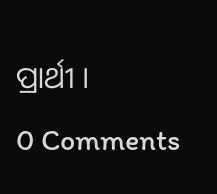ପ୍ରାର୍ଥୀ ।
0 Comments